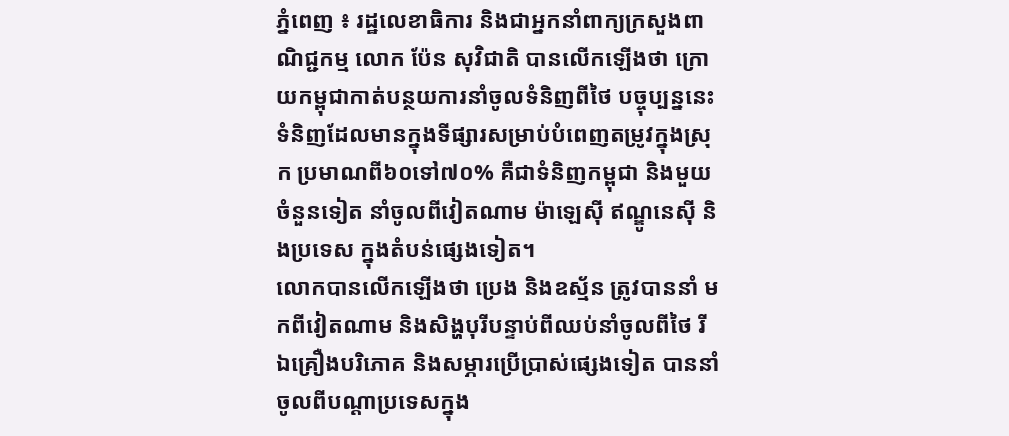ភ្នំពេញ ៖ រដ្ឋលេខាធិការ និងជាអ្នកនាំពាក្យក្រសួងពាណិជ្ជកម្ម លោក ប៉ែន សុវិជាតិ បានលើកឡើងថា ក្រោយកម្ពុជាកាត់បន្ថយការនាំចូលទំនិញពីថៃ បច្ចុប្បន្ននេះ ទំនិញដែលមានក្នុងទីផ្សារសម្រាប់បំពេញតម្រូវក្នុងស្រុក ប្រមាណពី៦០ទៅ៧០% គឺជាទំនិញកម្ពុជា និងមួយចំនួនទៀត នាំចូលពីវៀតណាម ម៉ាឡេស៊ី ឥណ្ឌូនេស៊ី និងប្រទេស ក្នុងតំបន់ផ្សេងទៀត។
លោកបានលើកឡើងថា ប្រេង និងឧស្ម័ន ត្រូវបាននាំ មកពីវៀតណាម និងសិង្ហបុរីបន្ទាប់ពីឈប់នាំចូលពីថៃ រីឯគ្រឿងបរិភោគ និងសម្ភារប្រើប្រាស់ផ្សេងទៀត បាននាំចូលពីបណ្តាប្រទេសក្នុង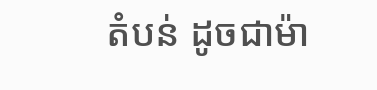តំបន់ ដូចជាម៉ា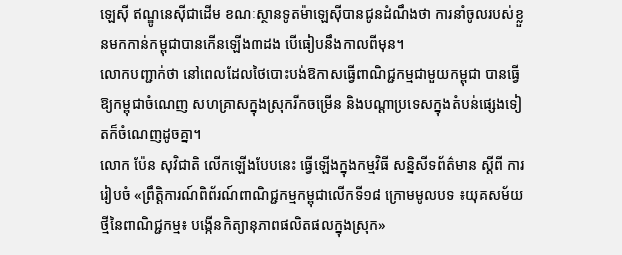ឡេស៊ី ឥណ្ឌូនេស៊ីជាដើម ខណៈស្ថានទូតម៉ាឡេស៊ីបានជូនដំណឹងថា ការនាំចូលរបស់ខ្លួនមកកាន់កម្ពុជាបានកើនឡើង៣ដង បើធៀបនឹងកាលពីមុន។
លោកបញ្ជាក់ថា នៅពេលដែលថៃបោះបង់ឱកាសធ្វើពាណិជ្ជកម្មជាមួយកម្ពុជា បានធ្វើឱ្យកម្ពុជាចំណេញ សហគ្រាសក្នុងស្រុករីកចម្រើន និងបណ្តាប្រទេសក្នុងតំបន់ផ្សេងទៀតក៏ចំណេញដូចគ្នា។
លោក ប៉ែន សុវិជាតិ លើកឡើងបែបនេះ ធ្វើឡើងក្នុងកម្មវិធី សន្និសីទព័ត៌មាន ស្ដីពី ការរៀបចំ «ព្រឹត្តិការណ៍ពិព័រណ៍ពាណិជ្ជកម្មកម្ពុជាលើកទី១៨ ក្រោមមូលបទ ៖យុគសម័យថ្មីនៃពាណិជ្ជកម្ម៖ បង្កើនកិត្យានុភាពផលិតផលក្នុងស្រុក»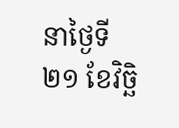នាថ្ងៃទី២១ ខែវិច្ឆិ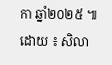កា ឆ្នាំ២០២៥ ៕
ដោយ ៖ សិលា